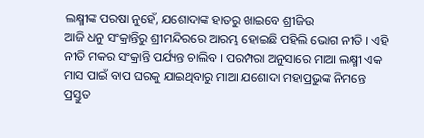ଲକ୍ଷ୍ମୀଙ୍କ ପରଷା ନୁହେଁ, ଯଶୋଦାଙ୍କ ହାତରୁ ଖାଇବେ ଶ୍ରୀଜିଉ
ଆଜି ଧନୁ ସଂକ୍ରାନ୍ତିରୁ ଶ୍ରୀମନ୍ଦିରରେ ଆରମ୍ଭ ହୋଇଛି ପହିଲି ଭୋଗ ନୀତି । ଏହି ନୀତି ମକର ସଂକ୍ରାନ୍ତି ପର୍ଯ୍ୟନ୍ତ ଚାଲିବ । ପରମ୍ପରା ଅନୁସାରେ ମାଆ ଲକ୍ଷ୍ମୀ ଏକ ମାସ ପାଇଁ ବାପ ଘରକୁ ଯାଇଥିବାରୁ ମାଆ ଯଶୋଦା ମହାପ୍ରଭୁଙ୍କ ନିମନ୍ତେ ପ୍ରସ୍ତୁତ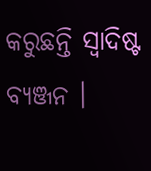କରୁଛନ୍ତି ସ୍ବାଦିଷ୍ଟ ବ୍ୟଞ୍ଜନ ।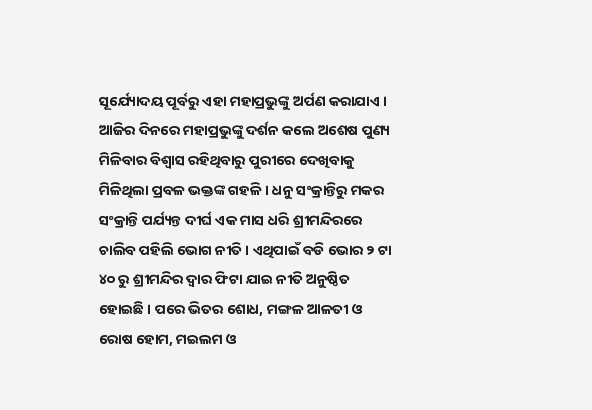ସୂର୍ଯ୍ୟୋଦୟ ପୂର୍ବରୁ ଏହା ମହାପ୍ରଭୁଙ୍କୁ ଅର୍ପଣ କରାଯାଏ । ଆଜିର ଦିନରେ ମହାପ୍ରଭୁଙ୍କୁ ଦର୍ଶନ କଲେ ଅଶେଷ ପୁଣ୍ୟ ମିଳିବାର ବିଶ୍ୱାସ ରହିଥିବାରୁ ପୁରୀରେ ଦେଖିବାକୁ ମିଳିଥିଲା ପ୍ରବଳ ଭକ୍ତଙ୍କ ଗହଳି । ଧନୁ ସଂକ୍ରାନ୍ତିରୁ ମକର ସଂକ୍ରାନ୍ତି ପର୍ଯ୍ୟନ୍ତ ଦୀର୍ଘ ଏକ ମାସ ଧରି ଶ୍ରୀମନ୍ଦିରରେ ଚାଲିବ ପହିଲି ଭୋଗ ନୀତି । ଏଥିପାଇଁ ବଡି ଭୋର ୨ ଟା ୪୦ ରୁ ଶ୍ରୀମନ୍ଦିର ଦ୍ୱାର ଫିଟା ଯାଇ ନୀତି ଅନୁଷ୍ଠିତ ହୋଇଛି । ପରେ ଭିତର ଶୋଧ, ମଙ୍ଗଳ ଆଳତୀ ଓ ରୋଷ ହୋମ, ମଇଲମ ଓ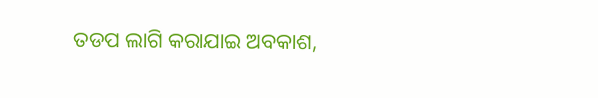ତଡପ ଲାଗି କରାଯାଇ ଅବକାଶ,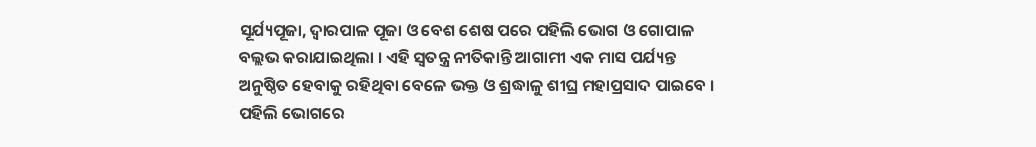ସୂର୍ଯ୍ୟପୂଜା, ଦ୍ୱାରପାଳ ପୂଜା ଓ ବେଶ ଶେଷ ପରେ ପହିଲି ଭୋଗ ଓ ଗୋପାଳ ବଲ୍ଲଭ କରାଯାଇଥିଲା । ଏହି ସ୍ବତନ୍ତ୍ର ନୀତିକାନ୍ତି ଆଗାମୀ ଏକ ମାସ ପର୍ଯ୍ୟନ୍ତ ଅନୁଷ୍ଠିତ ହେବାକୁ ରହିଥିବା ବେଳେ ଭକ୍ତ ଓ ଶ୍ରଦ୍ଧାଳୁ ଶୀଘ୍ର ମହାପ୍ରସାଦ ପାଇବେ । ପହିଲି ଭୋଗରେ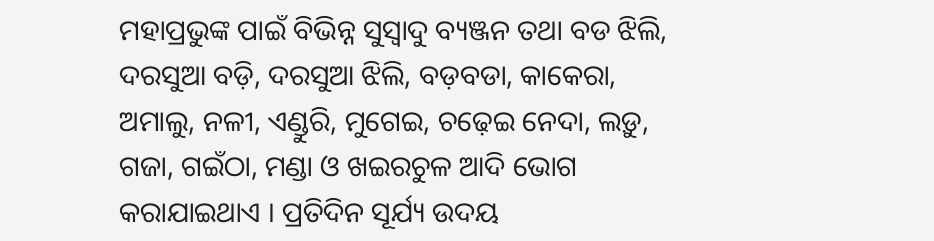ମହାପ୍ରଭୁଙ୍କ ପାଇଁ ବିଭିନ୍ନ ସୁସ୍ୱାଦୁ ବ୍ୟଞ୍ଜନ ତଥା ବଡ ଝିଲି, ଦରସୁଆ ବଡ଼ି, ଦରସୁଆ ଝିଲି, ବଡ଼ବଡା, କାକେରା, ଅମାଲୁ, ନଳୀ, ଏଣ୍ଡୁରି, ମୁଗେଇ, ଚଢ଼େଇ ନେଦା, ଲଡ଼ୁ, ଗଜା, ଗଇଁଠା, ମଣ୍ଡା ଓ ଖଇରଚୁଳ ଆଦି ଭୋଗ କରାଯାଇଥାଏ । ପ୍ରତିଦିନ ସୂର୍ଯ୍ୟ ଉଦୟ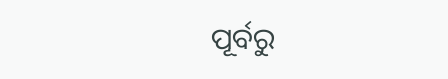ପୂର୍ବରୁ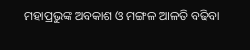ମହାପ୍ରଭୁଙ୍କ ଅବକାଶ ଓ ମଙ୍ଗଳ ଆଳତି ବଢିବା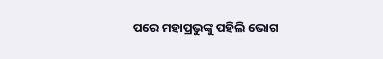ପରେ ମହାପ୍ରଭୁଙ୍କୁ ପହିଲି ଭୋଗ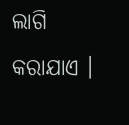ଲାଗି କରାଯାଏ ।